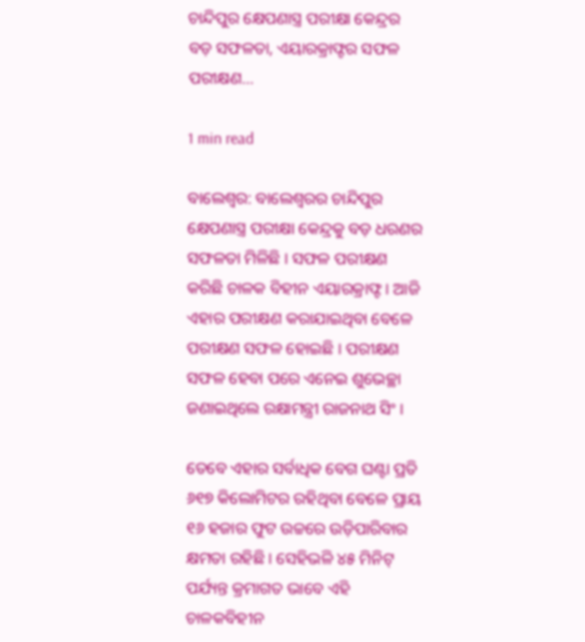ଚାନ୍ଦିପୁର କ୍ଷେପଣାସ୍ତ୍ର ପରୀକ୍ଷା କେନ୍ଦ୍ରର ବଡ଼ ସଫଳତା, ଏୟାରକ୍ରାଫ୍ଟର ସଫଳ ପରୀକ୍ଷଣ…

1 min read

ବାଲେଶ୍ୱର: ବାଲେଶ୍ୱରର ଚାନ୍ଦିପୁର କ୍ଷେପଣାସ୍ତ୍ର ପରୀକ୍ଷା କେନ୍ଦ୍ରକୁ ବଡ଼ ଧରଣର ସଫଳତା ମିଳିଛି । ସଫଳ ପରୀକ୍ଷଣ କରିଛି ଚାଳକ ବିହୀନ ଏୟାରକ୍ରାଫ୍ଟ । ଆଜି ଏହାର ପରୀକ୍ଷଣ କରାଯାଇଥିବା ବେଳେ ପରୀକ୍ଷଣ ସଫଳ ହୋଇଛି । ପରୀକ୍ଷଣ ସଫଳ ହେବା ପରେ ଏନେଇ ଶୁଭେଚ୍ଛା ଜଣାଇଥିଲେ ରକ୍ଷାମନ୍ତ୍ରୀ ରାଜନାଥ ସିଂ ।

ତେବେ ଏହାର ସର୍ବାଧିକ ବେଗ ଘଣ୍ଟା ପ୍ରତି ୬୧୭ କିଲୋମିଟର ରହିଥିବା ବେଳେ ପ୍ରାୟ ୧୬ ହଜାର ଫୁଟ ଉଚ୍ଚରେ ଉଡ଼ିପାରିବାର କ୍ଷମତା ରହିଛି । ସେହିଭଳି ୪୫ ମିନିଟ୍ ପର୍ଯ୍ୟନ୍ତ କ୍ରମାଗତ ଭାବେ ଏହି ଚାଳକବିହୀନ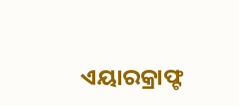ଏୟାରକ୍ରାଫ୍ଟ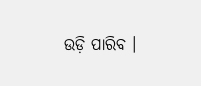ଉଡ଼ି ପାରିବ ।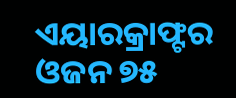ଏୟାରକ୍ରାଫ୍ଟର ଓଜନ ୭୫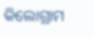କିଲୋଗ୍ରାମ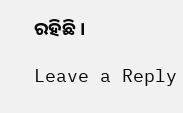ରହିଛି ।

Leave a Reply